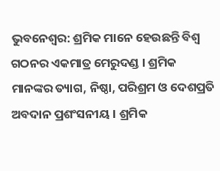ଭୁବନେଶ୍ବର: ଶ୍ରମିକ ମାନେ ହେଉଛନ୍ତି ବିଶ୍ଵ ଗଠନର ଏକମାତ୍ର ମେରୁଦଣ୍ଡ । ଶ୍ରମିକ ମାନଙ୍କର ତ୍ୟାଗ, ନିଷ୍ଠା, ପରିଶ୍ରମ ଓ ଦେଶପ୍ରତି ଅବଦାନ ପ୍ରଶଂସନୀୟ । ଶ୍ରମିକ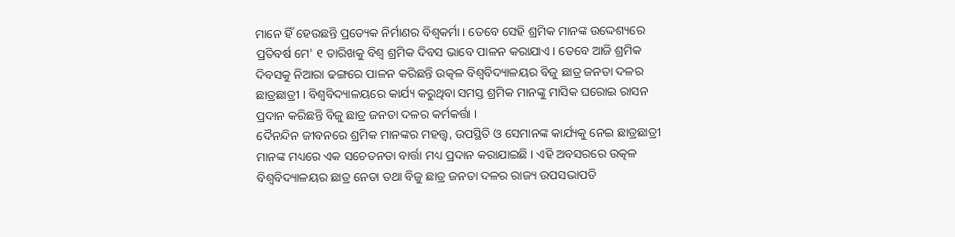ମାନେ ହିଁ ହେଉଛନ୍ତି ପ୍ରତ୍ୟେକ ନିର୍ମାଣର ବିଶ୍ଵକର୍ମା । ତେବେ ସେହି ଶ୍ରମିକ ମାନଙ୍କ ଉଦ୍ଦେଶ୍ୟରେ ପ୍ରତିବର୍ଷ ମେ' ୧ ତାରିଖକୁ ବିଶ୍ଵ ଶ୍ରମିକ ଦିବସ ଭାବେ ପାଳନ କରାଯାଏ । ତେବେ ଆଜି ଶ୍ରମିକ ଦିବସକୁ ନିଆରା ଢଙ୍ଗରେ ପାଳନ କରିଛନ୍ତି ଉତ୍କଳ ବିଶ୍ଵବିଦ୍ୟାଳୟର ବିଜୁ ଛାତ୍ର ଜନତା ଦଳର ଛାତ୍ରଛାତ୍ରୀ । ବିଶ୍ଵବିଦ୍ୟାଳୟରେ କାର୍ଯ୍ୟ କରୁଥିବା ସମସ୍ତ ଶ୍ରମିକ ମାନଙ୍କୁ ମାସିକ ଘରୋଇ ରାସନ ପ୍ରଦାନ କରିଛନ୍ତି ବିଜୁ ଛାତ୍ର ଜନତା ଦଳର କର୍ମକର୍ତ୍ତା ।
ଦୈନନ୍ଦିନ ଜୀବନରେ ଶ୍ରମିକ ମାନଙ୍କର ମହତ୍ତ୍ଵ, ଉପସ୍ଥିତି ଓ ସେମାନଙ୍କ କାର୍ଯ୍ୟକୁ ନେଇ ଛାତ୍ରଛାତ୍ରୀ ମାନଙ୍କ ମଧ୍ୟରେ ଏକ ସଚେତନତା ବାର୍ତ୍ତା ମଧ୍ୟ ପ୍ରଦାନ କରାଯାଇଛି । ଏହି ଅବସରରେ ଉତ୍କଳ ବିଶ୍ଵବିଦ୍ୟାଳୟର ଛାତ୍ର ନେତା ତଥା ବିଜୁ ଛାତ୍ର ଜନତା ଦଳର ରାଜ୍ୟ ଉପସଭାପତି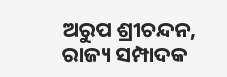ଅରୁପ ଶ୍ରୀଚନ୍ଦନ, ରାଜ୍ୟ ସମ୍ପାଦକ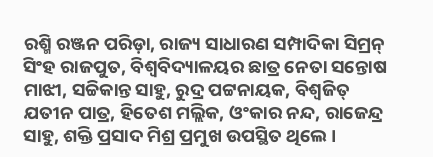ରଶ୍ମି ରଞ୍ଜନ ପରିଡ଼ା, ରାଜ୍ୟ ସାଧାରଣ ସମ୍ପାଦିକା ସିମ୍ରନ୍ ସିଂହ ରାଜପୁତ, ବିଶ୍ଵବିଦ୍ୟାଳୟର ଛାତ୍ର ନେତା ସନ୍ତୋଷ ମାଝୀ, ସଚ୍ଚିକାନ୍ତ ସାହୁ, ରୁଦ୍ର ପଟ୍ଟନାୟକ, ବିଶ୍ବଜିତ୍ ଯତୀନ ପାତ୍ର, ହିତେଶ ମଲ୍ଲିକ, ଓଂକାର ନନ୍ଦ, ରାଜେନ୍ଦ୍ର ସାହୁ, ଶକ୍ତି ପ୍ରସାଦ ମିଶ୍ର ପ୍ରମୁଖ ଉପସ୍ଥିତ ଥିଲେ ।